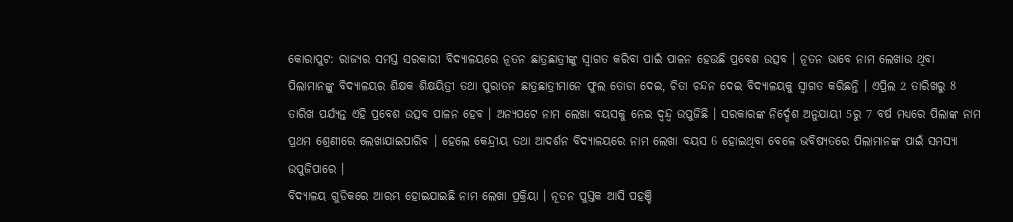କୋରାପୁଟ: ରାଜ୍ୟର ସମସ୍ତ ସରକାରୀ ବିଦ୍ୟାଳୟରେ ନୂତନ ଛାତ୍ରଛାତ୍ରୀଙ୍କୁ ସ୍ୱାଗତ କରିବା ପାଇଁ ପାଳନ ହେଉଛି ପ୍ରବେଶ ଉତ୍ସବ । ନୂତନ ଭାବେ ନାମ ଲେଖାଉ ଥିବା ପିଲାମାନଙ୍କୁ ବିଦ୍ୟାଳୟର ଶିକ୍ଷକ ଶିକ୍ଷୟିତ୍ରୀ ତଥା ପୁରାତନ ଛାତ୍ରଛାତ୍ରୀମାନେ ଫୁଲ ତୋଡା ଦେଇ, ଚିତା ଚନ୍ଦନ ଦେଇ ବିଦ୍ୟାଳୟକୁ ସ୍ୱାଗତ କରିଛନ୍ତି । ଏପ୍ରିଲ 2 ତାରିଖରୁ 8 ତାରିଖ ପର୍ଯ୍ୟନ୍ତ ଏହି ପ୍ରବେଶ ଉତ୍ସବ ପାଳନ ହେବ । ଅନ୍ୟପଟେ ନାମ ଲେଖା ବୟସକୁ ନେଇ ଦ୍ୱନ୍ଦ୍ୱ ଉପୁଜିଛି । ସରକାରଙ୍କ ନିର୍ଦ୍ଦେଶ ଅନୁଯାୟୀ 5ରୁ 7 ବର୍ଷ ମଧ୍ୟରେ ପିଲାଙ୍କ ନାମ ପ୍ରଥମ ଶ୍ରେଣୀରେ ଲେଖାଯାଇପାରିବ । ହେଲେ କେନ୍ଦ୍ରୀୟ ତଥା ଆଦର୍ଶନ ବିଦ୍ୟାଳୟରେ ନାମ ଲେଖା ବୟସ 6 ହୋଇଥିବା ବେଳେ ଭବିଷ୍ୟତରେ ପିଲାମାନଙ୍କ ପାଇଁ ସମସ୍ୟା ଉପୁଜିପାରେ ।
ବିଦ୍ୟାଳୟ ଗୁଡିକରେ ଆରମ୍ଭ ହୋଇଯାଇଛି ନାମ ଲେଖା ପ୍ରକ୍ରିୟା । ନୂତନ ପୁସ୍ତକ ଆସି ପହଞ୍ଚି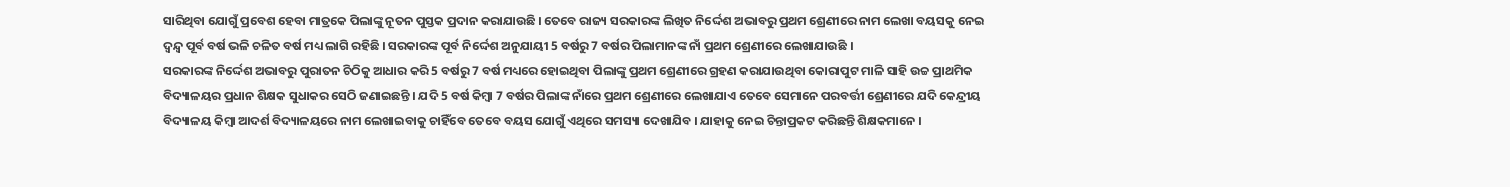ସାରିଥିବା ଯୋଗୁଁ ପ୍ରବେଶ ହେବା ମାତ୍ରକେ ପିଲାଙ୍କୁ ନୂତନ ପୁସ୍ତକ ପ୍ରଦାନ କରାଯାଉଛି । ତେବେ ରାଜ୍ୟ ସରକାରଙ୍କ ଲିଖିତ ନିର୍ଦ୍ଦେଶ ଅଭାବରୁ ପ୍ରଥମ ଶ୍ରେଣୀରେ ନାମ ଲେଖା ବୟସକୁ ନେଇ ଦ୍ଵନ୍ଦ୍ୱ ପୂର୍ବ ବର୍ଷ ଭଳି ଚଳିତ ବର୍ଷ ମଧ୍ୟ ଲାଗି ରହିଛି । ସରକାରଙ୍କ ପୂର୍ବ ନିର୍ଦ୍ଦେଶ ଅନୁଯାୟୀ 5 ବର୍ଷରୁ 7 ବର୍ଷର ପିଲାମାନଙ୍କ ନାଁ ପ୍ରଥମ ଶ୍ରେଣୀରେ ଲେଖାଯାଉଛି ।
ସରକାରଙ୍କ ନିର୍ଦ୍ଦେଶ ଅଭାବରୁ ପୁରାତନ ଚିଠିକୁ ଆଧାର କରି 5 ବର୍ଷରୁ 7 ବର୍ଷ ମଧ୍ୟରେ ହୋଇଥିବା ପିଲାଙ୍କୁ ପ୍ରଥମ ଶ୍ରେଣୀରେ ଗ୍ରହଣ କରାଯାଉଥିବା କୋରାପୁଟ ମାଳି ସାହି ଉଚ୍ଚ ପ୍ରାଥମିକ ବିଦ୍ୟାଳୟର ପ୍ରଧାନ ଶିକ୍ଷକ ସୁଧାକର ସେଠି ଜଣାଇଛନ୍ତି । ଯଦି 5 ବର୍ଷ କିମ୍ବା 7 ବର୍ଷର ପିଲାଙ୍କ ନାଁରେ ପ୍ରଥମ ଶ୍ରେଣୀରେ ଲେଖାଯାଏ ତେବେ ସେମାନେ ପରବର୍ତ୍ତୀ ଶ୍ରେଣୀରେ ଯଦି କେନ୍ଦ୍ରୀୟ ବିଦ୍ୟାଳୟ କିମ୍ବା ଆଦର୍ଶ ବିଦ୍ୟାଳୟରେ ନାମ ଲେଖାଇବାକୁ ଚାହିଁବେ ତେବେ ବୟସ ଯୋଗୁଁ ଏଥିରେ ସମସ୍ୟା ଦେଖାଯିବ । ଯାହାକୁ ନେଇ ଚିନ୍ତାପ୍ରକଟ କରିଛନ୍ତି ଶିକ୍ଷକମାନେ ।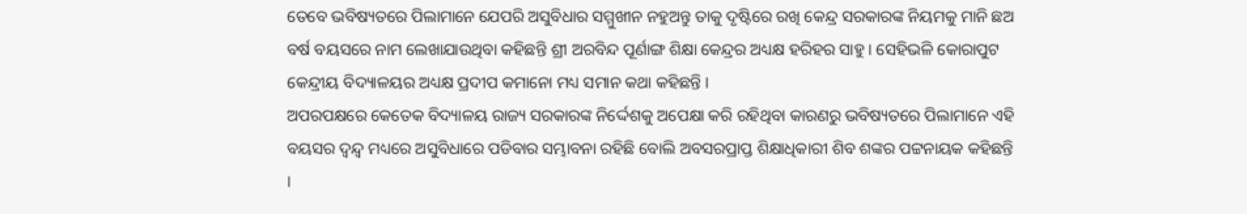ତେବେ ଭବିଷ୍ୟତରେ ପିଲାମାନେ ଯେପରି ଅସୁବିଧାର ସମ୍ମୁଖୀନ ନହୁଅନ୍ତୁ ତାକୁ ଦୃଷ୍ଟିରେ ରଖି କେନ୍ଦ୍ର ସରକାରଙ୍କ ନିୟମକୁ ମାନି ଛଅ ବର୍ଷ ବୟସରେ ନାମ ଲେଖାଯାଉଥିବା କହିଛନ୍ତି ଶ୍ରୀ ଅରବିନ୍ଦ ପୂର୍ଣାଙ୍ଗ ଶିକ୍ଷା କେନ୍ଦ୍ରର ଅଧ୍ୟକ୍ଷ ହରିହର ସାହୁ । ସେହିଭଳି କୋରାପୁଟ କେନ୍ଦ୍ରୀୟ ବିଦ୍ୟାଳୟର ଅଧ୍ୟକ୍ଷ ପ୍ରଦୀପ କମାନୋ ମଧ୍ୟ ସମାନ କଥା କହିଛନ୍ତି ।
ଅପରପକ୍ଷରେ କେତେକ ବିଦ୍ୟାଳୟ ରାଜ୍ୟ ସରକାରଙ୍କ ନିର୍ଦ୍ଦେଶକୁ ଅପେକ୍ଷା କରି ରହିଥିବା କାରଣରୁ ଭବିଷ୍ୟତରେ ପିଲାମାନେ ଏହି ବୟସର ଦ୍ଵନ୍ଦ୍ୱ ମଧ୍ୟରେ ଅସୁବିଧାରେ ପଡିବାର ସମ୍ଭାବନା ରହିଛି ବୋଲି ଅବସରପ୍ରାପ୍ତ ଶିକ୍ଷାଧିକାରୀ ଶିବ ଶଙ୍କର ପଟ୍ଟନାୟକ କହିଛନ୍ତି ।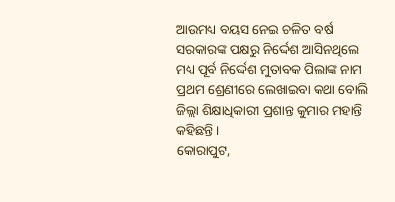ଆଉମଧ୍ୟ ବୟସ ନେଇ ଚଳିତ ବର୍ଷ ସରକାରଙ୍କ ପକ୍ଷରୁ ନିର୍ଦ୍ଦେଶ ଆସିନଥିଲେ ମଧ୍ୟ ପୂର୍ବ ନିର୍ଦ୍ଦେଶ ମୁତାବକ ପିଲାଙ୍କ ନାମ ପ୍ରଥମ ଶ୍ରେଣୀରେ ଲେଖାଇବା କଥା ବୋଲି ଜିଲ୍ଲା ଶିକ୍ଷାଧିକାରୀ ପ୍ରଶାନ୍ତ କୁମାର ମହାନ୍ତି କହିଛନ୍ତି ।
କୋରାପୁଟ,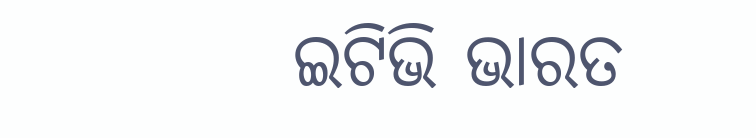ଇଟିଭି ଭାରତ